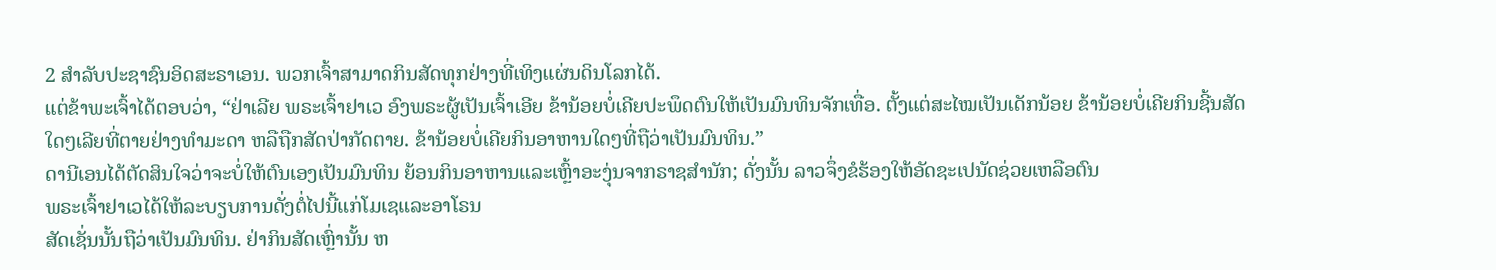2 ສຳລັບປະຊາຊົນອິດສະຣາເອນ. ພວກເຈົ້າສາມາດກິນສັດທຸກຢ່າງທີ່ເທິງແຜ່ນດິນໂລກໄດ້.
ແຕ່ຂ້າພະເຈົ້າໄດ້ຕອບວ່າ, “ຢ່າເລີຍ ພຣະເຈົ້າຢາເວ ອົງພຣະຜູ້ເປັນເຈົ້າເອີຍ ຂ້ານ້ອຍບໍ່ເຄີຍປະພຶດຕົນໃຫ້ເປັນມົນທິນຈັກເທື່ອ. ຕັ້ງແຕ່ສະໄໝເປັນເດັກນ້ອຍ ຂ້ານ້ອຍບໍ່ເຄີຍກິນຊີ້ນສັດໃດໆເລີຍທີ່ຕາຍຢ່າງທຳມະດາ ຫລືຖືກສັດປ່າກັດຕາຍ. ຂ້ານ້ອຍບໍ່ເຄີຍກິນອາຫານໃດໆທີ່ຖືວ່າເປັນມົນທິນ.”
ດານີເອນໄດ້ຕັດສິນໃຈວ່າຈະບໍ່ໃຫ້ຕົນເອງເປັນມົນທິນ ຍ້ອນກິນອາຫານແລະເຫຼົ້າອະງຸ່ນຈາກຣາຊສຳນັກ; ດັ່ງນັ້ນ ລາວຈຶ່ງຂໍຮ້ອງໃຫ້ອັດຊະເປນັດຊ່ວຍເຫລືອຕົນ
ພຣະເຈົ້າຢາເວໄດ້ໃຫ້ລະບຽບການດັ່ງຕໍ່ໄປນີ້ແກ່ໂມເຊແລະອາໂຣນ
ສັດເຊັ່ນນັ້ນຖືວ່າເປັນມົນທິນ. ຢ່າກິນສັດເຫຼົ່ານັ້ນ ຫ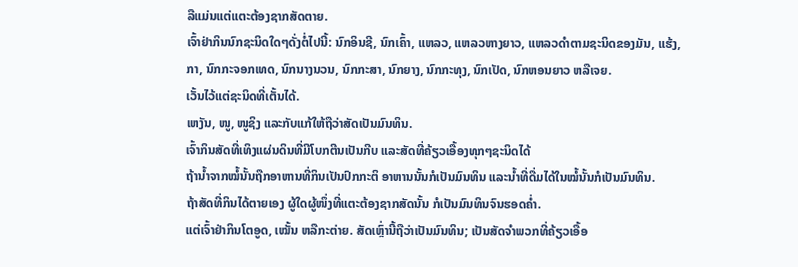ລືແມ່ນແຕ່ແຕະຕ້ອງຊາກສັດຕາຍ.
ເຈົ້າຢ່າກິນນົກຊະນິດໃດໆດັ່ງຕໍ່ໄປນີ້: ນົກອິນຊີ, ນົກເຄົ້າ, ແຫລວ, ແຫລວຫາງຍາວ, ແຫລວດຳຕາມຊະນິດຂອງມັນ, ແຮ້ງ, ກາ, ນົກກະຈອກເທດ, ນົກນາງນວນ, ນົກກະສາ, ນົກຍາງ, ນົກກະທຸງ, ນົກເປັດ, ນົກຫອນຍາວ ຫລືເຈຍ.
ເວັ້ນໄວ້ແຕ່ຊະນິດທີ່ເຕັ້ນໄດ້.
ເຫງັນ, ໜູ, ໜູຊິງ ແລະກັບແກ້ໃຫ້ຖືວ່າສັດເປັນມົນທິນ.
ເຈົ້າກິນສັດທີ່ເທິງແຜ່ນດິນທີ່ມີໂບກຕີນເປັນກີບ ແລະສັດທີ່ຄ້ຽວເອື້ອງທຸກໆຊະນິດໄດ້
ຖ້ານໍ້າຈາກໝໍ້ນັ້ນຖືກອາຫານທີ່ກິນເປັນປົກກະຕິ ອາຫານນັ້ນກໍເປັນມົນທິນ ແລະນໍ້າທີ່ດື່ມໄດ້ໃນໝໍ້ນັ້ນກໍເປັນມົນທິນ.
ຖ້າສັດທີ່ກິນໄດ້ຕາຍເອງ ຜູ້ໃດຜູ້ໜຶ່ງທີ່ແຕະຕ້ອງຊາກສັດນັ້ນ ກໍເປັນມົນທິນຈົນຮອດຄໍ່າ.
ແຕ່ເຈົ້າຢ່າກິນໂຕອູດ, ເໝັ້ນ ຫລືກະຕ່າຍ. ສັດເຫຼົ່ານີ້ຖືວ່າເປັນມົນທິນ; ເປັນສັດຈຳພວກທີ່ຄ້ຽວເອື້ອ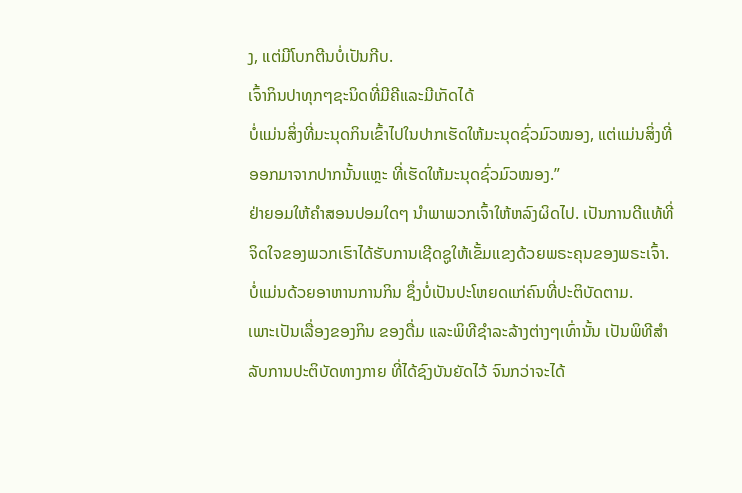ງ, ແຕ່ມີໂບກຕີນບໍ່ເປັນກີບ.
ເຈົ້າກິນປາທຸກໆຊະນິດທີ່ມີຄີແລະມີເກັດໄດ້
ບໍ່ແມ່ນສິ່ງທີ່ມະນຸດກິນເຂົ້າໄປໃນປາກເຮັດໃຫ້ມະນຸດຊົ່ວມົວໝອງ, ແຕ່ແມ່ນສິ່ງທີ່ອອກມາຈາກປາກນັ້ນແຫຼະ ທີ່ເຮັດໃຫ້ມະນຸດຊົ່ວມົວໝອງ.”
ຢ່າຍອມໃຫ້ຄຳສອນປອມໃດໆ ນຳພາພວກເຈົ້າໃຫ້ຫລົງຜິດໄປ. ເປັນການດີແທ້ທີ່ຈິດໃຈຂອງພວກເຮົາໄດ້ຮັບການເຊີດຊູໃຫ້ເຂັ້ມແຂງດ້ວຍພຣະຄຸນຂອງພຣະເຈົ້າ. ບໍ່ແມ່ນດ້ວຍອາຫານການກິນ ຊຶ່ງບໍ່ເປັນປະໂຫຍດແກ່ຄົນທີ່ປະຕິບັດຕາມ.
ເພາະເປັນເລື່ອງຂອງກິນ ຂອງດື່ມ ແລະພິທີຊຳລະລ້າງຕ່າງໆເທົ່ານັ້ນ ເປັນພິທີສຳລັບການປະຕິບັດທາງກາຍ ທີ່ໄດ້ຊົງບັນຍັດໄວ້ ຈົນກວ່າຈະໄດ້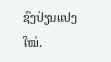ຊົງປ່ຽນແປງໃໝ່.